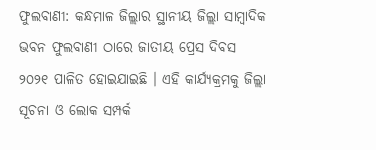ଫୁଲବାଣୀ: କନ୍ଧମାଳ ଜିଲ୍ଲାର ସ୍ଥାନୀୟ ଜିଲ୍ଲା ସାମ୍ବାଦିକ ଭବନ ଫୁଲବାଣୀ ଠାରେ ଜାତୀୟ ପ୍ରେସ ଦିବସ ୨୦୨୧ ପାଳିତ ହୋଇଯାଇଛି । ଏହି କାର୍ଯ୍ୟକ୍ରମକୁ ଜିଲ୍ଲା ସୂଚନା ଓ ଲୋକ ସମ୍ପର୍କ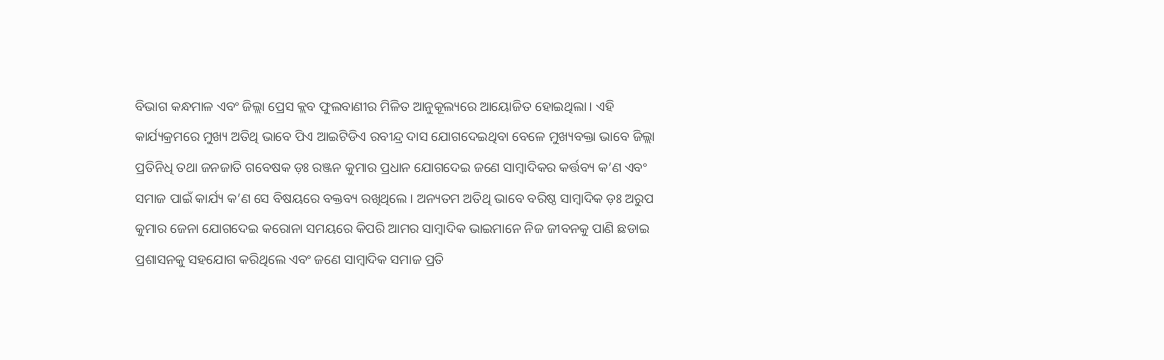ବିଭାଗ କନ୍ଧମାଳ ଏବଂ ଜିଲ୍ଲା ପ୍ରେସ କ୍ଲବ ଫୁଲବାଣୀର ମିଳିତ ଆନୁକୂଲ୍ୟରେ ଆୟୋଜିତ ହୋଇଥିଲା । ଏହି କାର୍ଯ୍ୟକ୍ରମରେ ମୁଖ୍ୟ ଅତିଥି ଭାବେ ପିଏ ଆଇଟିଡିଏ ରବୀନ୍ଦ୍ର ଦାସ ଯୋଗଦେଇଥିବା ବେଳେ ମୁଖ୍ୟବକ୍ତା ଭାବେ ଜିଲ୍ଲା ପ୍ରତିନିଧି ତଥା ଜନଜାତି ଗବେଷକ ଡ଼ଃ ରଞ୍ଜନ କୁମାର ପ୍ରଧାନ ଯୋଗଦେଇ ଜଣେ ସାମ୍ବାଦିକର କର୍ତ୍ତବ୍ୟ କ’ଣ ଏବଂ ସମାଜ ପାଇଁ କାର୍ଯ୍ୟ କ’ଣ ସେ ବିଷୟରେ ବକ୍ତବ୍ୟ ରଖିଥିଲେ । ଅନ୍ୟତମ ଅତିଥି ଭାବେ ବରିଷ୍ଠ ସାମ୍ବାଦିକ ଡ଼ଃ ଅରୁପ କୁମାର ଜେନା ଯୋଗଦେଇ କରୋନା ସମୟରେ କିପରି ଆମର ସାମ୍ବାଦିକ ଭାଇମାନେ ନିଜ ଜୀବନକୁ ପାଣି ଛଡାଇ ପ୍ରଶାସନକୁ ସହଯୋଗ କରିଥିଲେ ଏବଂ ଜଣେ ସାମ୍ବାଦିକ ସମାଜ ପ୍ରତି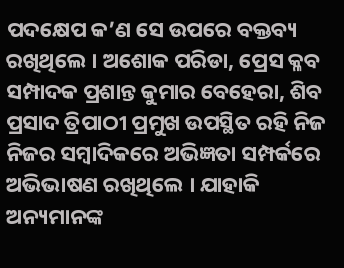ପଦକ୍ଷେପ କ’ଣ ସେ ଉପରେ ବକ୍ତବ୍ୟ ରଖିଥିଲେ । ଅଶୋକ ପରିଡା, ପ୍ରେସ କ୍ଳବ ସମ୍ପାଦକ ପ୍ରଶାନ୍ତ କୁମାର ବେହେରା, ଶିବ ପ୍ରସାଦ ତ୍ରିପାଠୀ ପ୍ରମୁଖ ଉପସ୍ଥିତ ରହି ନିଜ ନିଜର ସମ୍ବାଦିକରେ ଅଭିଜ୍ଞତା ସମ୍ପର୍କରେ ଅଭିଭାଷଣ ରଖିଥିଲେ । ଯାହାକି ଅନ୍ୟମାନଙ୍କ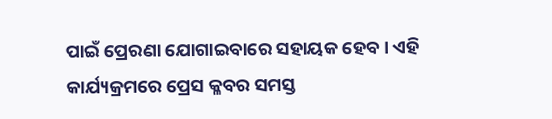ପାଇଁ ପ୍ରେରଣା ଯୋଗାଇବାରେ ସହାୟକ ହେବ । ଏହି କାର୍ଯ୍ୟକ୍ରମରେ ପ୍ରେସ କ୍ଳବର ସମସ୍ତ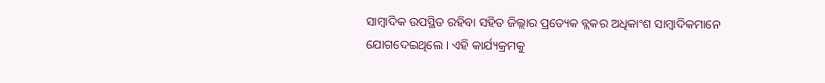ସାମ୍ବାଦିକ ଉପସ୍ଥିତ ରହିବା ସହିତ ଜିଲ୍ଲାର ପ୍ରତ୍ୟେକ ବ୍ଲକର ଅଧିକାଂଶ ସାମ୍ବାଦିକମାନେ ଯୋଗଦେଇଥିଲେ । ଏହି କାର୍ଯ୍ୟକ୍ରମକୁ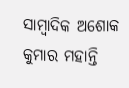ସାମ୍ବାଦିକ ଅଶୋକ କୁମାର ମହାନ୍ତି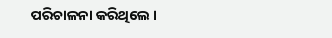ପରିଚାଳନା କରିଥିଲେ ।